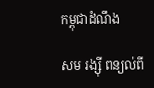កម្ពុជាដំណឹង

សម រង្ស៊ី ពន្យល់ពី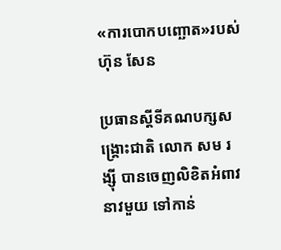«ការបោកបញ្ឆោត»របស់ ហ៊ុន សែន

ប្រធានស្តីទីគណបក្សសង្គ្រោះជាតិ លោក សម រង្ស៊ី បានចេញលិខិតអំពាវនាវមួយ ទៅកាន់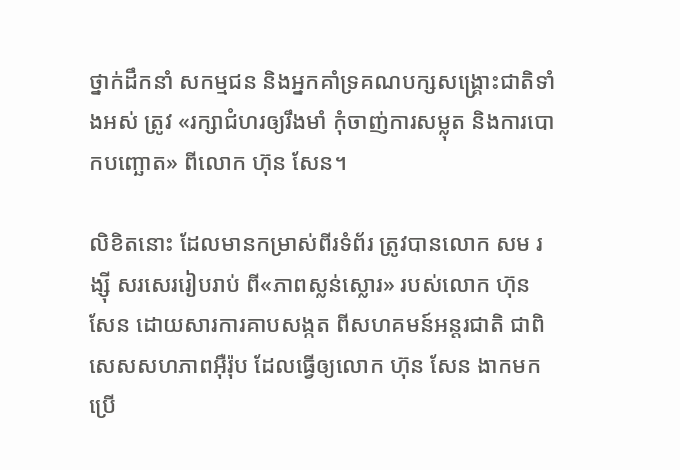ថ្នាក់ដឹកនាំ សកម្មជន និងអ្នកគាំទ្រគណបក្សសង្គ្រោះជាតិទាំងអស់ ត្រូវ «រក្សាជំហរឲ្យរឹងមាំ កុំចាញ់ការសម្លុត និងការបោកបញ្ឆោត» ពីលោក ហ៊ុន សែន។

លិខិតនោះ ដែលមានកម្រាស់ពីរទំព័រ ត្រូវបានលោក សម រង្ស៊ី សរសេររៀបរាប់ ពី«ភាពស្លន់ស្លោរ» របស់លោក ហ៊ុន សែន ដោយសារការគាបសង្កត ពីសហគមន៍អន្តរជាតិ ជាពិសេសសហភាពអ៊ឺរ៉ុប ដែលធ្វើឲ្យលោក ហ៊ុន សែន ងាកមកប្រើ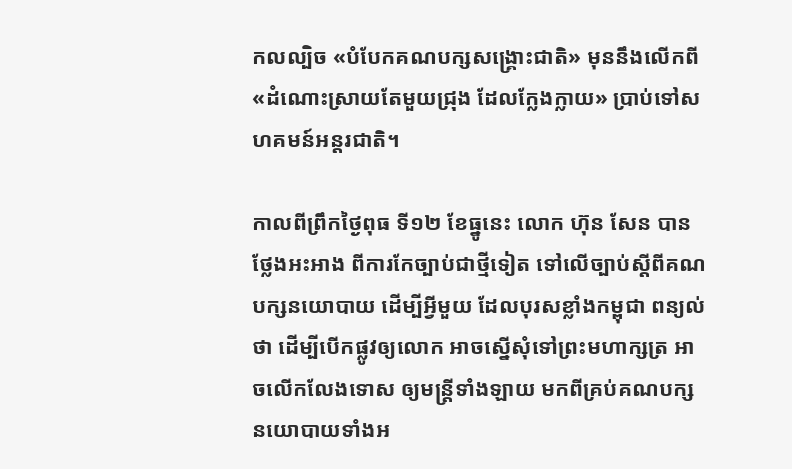កលល្បិច «បំបែកគណបក្សសង្គ្រោះជាតិ» មុននឹងលើកពី «ដំណោះស្រាយតែមួយជ្រុង ដែលក្លែងក្លាយ» ប្រាប់ទៅសហគមន៍អន្តរជាតិ។

កាលពីព្រឹកថ្ងៃពុធ ទី១២ ខែធ្នូនេះ លោក ហ៊ុន សែន បានថ្លែងអះអាង ពីការកែច្បាប់ជាថ្មីទៀត ទៅលើច្បាប់ស្ដីពីគណបក្សនយោបាយ ដើម្បីអ្វីមួយ ដែលបុរសខ្លាំងកម្ពុជា ពន្យល់ថា ដើម្បីបើកផ្លូវឲ្យលោក អាចស្នើសុំទៅព្រះមហាក្សត្រ អាចលើកលែងទោស ឲ្យមន្ត្រីទាំងឡាយ មកពីគ្រប់គណបក្សនយោបាយទាំងអ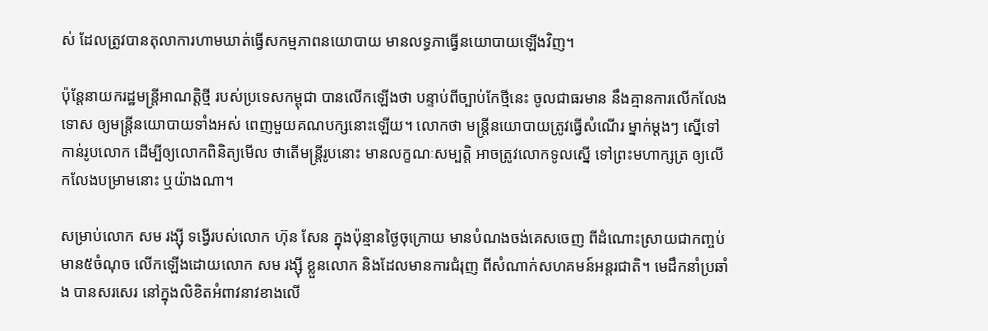ស់ ដែលត្រូវបានតុលាការហាមឃាត់ធ្វើសកម្មភាពនយោបាយ មានលទ្ធភាធ្វើនយោបាយឡើងវិញ។

ប៉ុន្តែនាយករដ្ឋមន្ត្រីអាណត្តិថ្មី របស់ប្រទេសកម្ពុជា បានលើកឡើងថា បន្ទាប់ពីច្បាប់កែថ្មីនេះ ចូលជាធរមាន នឹងគ្មានការលើកលែងទោស ឲ្យមន្ត្រីនយោបាយទាំងអស់ ពេញមួយគណបក្សនោះឡើយ។ លោកថា មន្ត្រីនយោបាយត្រូវធ្វើសំណើរ ម្នាក់ម្ដងៗ ស្នើទៅកាន់រូបលោក ដើម្បីឲ្យលោកពិនិត្យមើល ថាតើមន្ត្រីរូបនោះ មានលក្ខណៈសម្បត្តិ អាចត្រូវលោកទូលស្នើ ទៅព្រះមហាក្សត្រ ឲ្យលើកលែងបម្រាមនោះ ឬយ៉ាងណា។

សម្រាប់លោក សម រង្ស៊ី ទង្វើរបស់លោក ហ៊ុន សែន ក្នុងប៉ុន្មានថ្ងៃចុក្រោយ មានបំណងចង់គេសចេញ ពីដំណោះស្រាយជាកញ្ចប់ មាន៥ចំណុច លើកឡើងដោយលោក សម រង្ស៊ី ខ្លួនលោក និងដែលមានការជំរុញ ពីសំណាក់សហគមន៍អន្តរជាតិ។ មេដឹកនាំប្រឆាំង បានសរសេរ នៅក្នុងលិខិតអំពាវនាវខាងលើ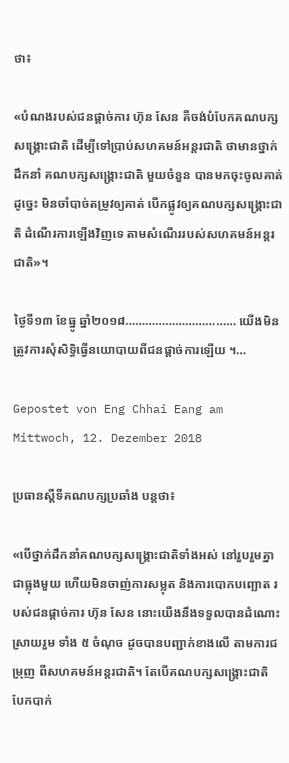ថា៖

«បំណងរបស់ជនផ្តាច់ការ ហ៊ុន សែន គឺចង់បំបែកគណបក្សសង្គ្រោះជាតិ ដើម្បីទៅប្រាប់សហគមន៍អន្តរជាតិ ថាមានថ្នាក់ដឹកនាំ គណបក្សសង្គ្រោះជាតិ មួយចំនួន បានមកចុះចូលគាត់ ដូច្នេះ មិនចាំបាច់តម្រូវឲ្យគាត់ បើកផ្លូវឲ្យគណបក្សសង្គ្រោះជាតិ ដំណើរការឡើងវិញទេ តាមសំណើររបស់សហគមន៍អន្តរជាតិ»។

ថ្ងៃទី១៣ ខែធ្នូ ឆ្នាំ២០១៨…………………………… យើងមិនត្រូវការសុំសិទ្ធិធ្វើនយោបាយពីជនផ្តាច់ការឡើយ ។…

Gepostet von Eng Chhai Eang am Mittwoch, 12. Dezember 2018

ប្រធានស្ដីទីគណបក្សប្រឆាំង បន្តថា៖

«បើថ្នាក់ដឹកនាំគណបក្សសង្គ្រោះជាតិទាំងអស់ នៅរួបរួមគ្នាជាធ្លុងមួយ ហើយមិនចាញ់ការសម្លុត និងការបោកបញ្ឆោត របស់ជនផ្តាច់ការ ហ៊ុន សែន នោះយើងនឹងទទួលបានដំណោះស្រាយរួម ទាំង ៥ ចំណុច ដូចបានបញ្ជាក់ខាងលើ តាមការជម្រុញ ពីសហគមន៍អន្តរជាតិ។ តែបើគណបក្សសង្គ្រោះជាតិ បែកបាក់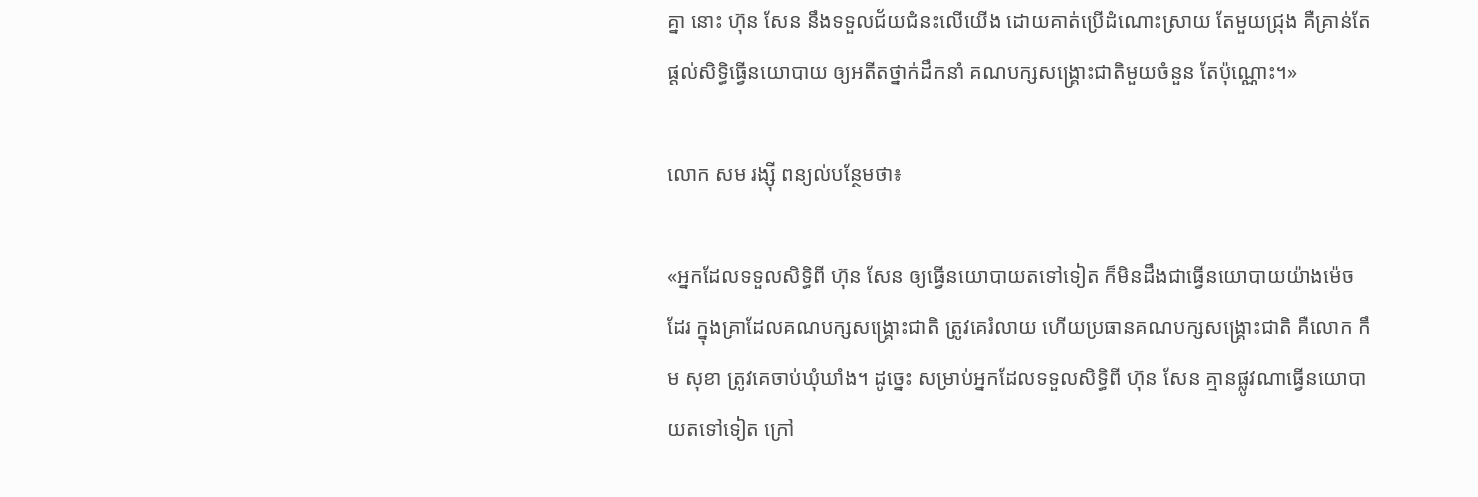គ្នា នោះ ហ៊ុន សែន នឹងទទួលជ័យជំនះលើយើង ដោយគាត់ប្រើដំណោះស្រាយ តែមួយជ្រុង គឺគ្រាន់តែផ្តល់សិទ្ធិធ្វើនយោបាយ ឲ្យអតីតថ្នាក់ដឹកនាំ គណបក្សសង្គ្រោះជាតិមួយចំនួន តែប៉ុណ្ណោះ។»

លោក សម រង្ស៊ី ពន្យល់បន្ថែមថា៖

«អ្នកដែលទទួលសិទ្ធិពី ហ៊ុន សែន ឲ្យធ្វើនយោបាយតទៅទៀត ក៏មិនដឹងជាធ្វើនយោបាយយ៉ាងម៉េចដែរ ក្នុងគ្រាដែលគណបក្សសង្គ្រោះជាតិ ត្រូវគេរំលាយ ហើយប្រធានគណបក្សសង្គ្រោះជាតិ គឺលោក កឹម សុខា ត្រូវគេចាប់ឃុំឃាំង។ ដូច្នេះ សម្រាប់អ្នកដែលទទួលសិទ្ធិពី ហ៊ុន សែន គ្មានផ្លូវណាធ្វើនយោបាយតទៅទៀត ក្រៅ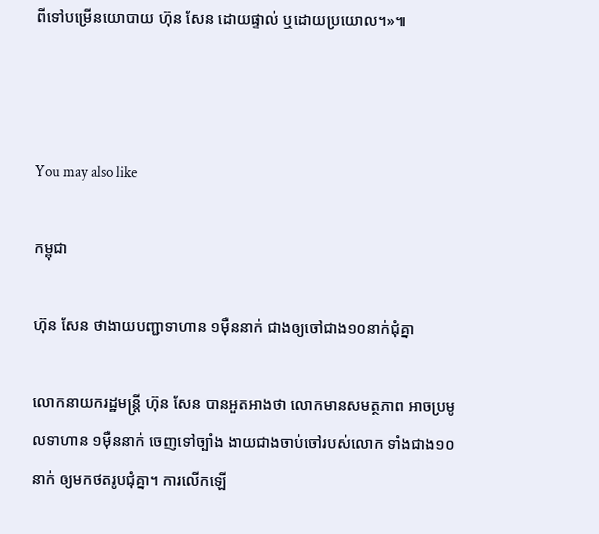ពីទៅបម្រើនយោបាយ ហ៊ុន សែន ដោយផ្ទាល់ ឬដោយប្រយោល។»៕



You may also like

កម្ពុជា

ហ៊ុន សែន ថាងាយបញ្ជាទាហាន ១ម៉ឺននាក់ ជាងឲ្យចៅជាង១០នាក់ជុំគ្នា

លោកនាយករដ្ឋមន្ត្រី ហ៊ុន សែន បានអួតអាងថា លោកមានសមត្ថភាព អាចប្រមូលទាហាន ១ម៉ឺននាក់ ចេញទៅច្បាំង ងាយជាងចាប់ចៅរបស់លោក ទាំងជាង១០នាក់ ឲ្យមកថតរូបជុំគ្នា។ ការលើកឡើ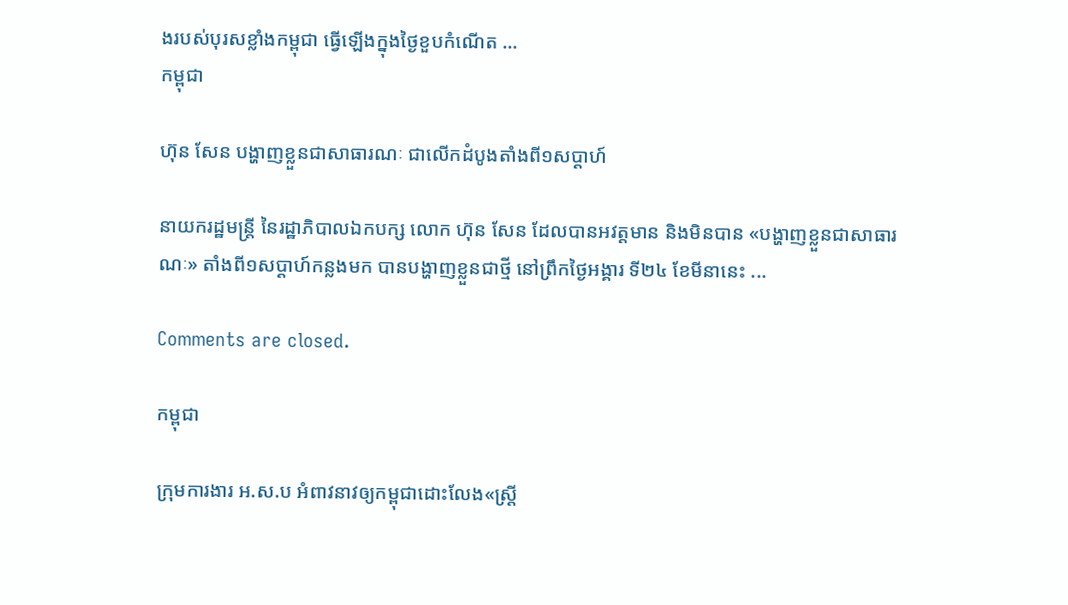ងរបស់បុរសខ្លាំងកម្ពុជា ធ្វើឡើងក្នុងថ្ងៃខួបកំណើត ...
កម្ពុជា

ហ៊ុន សែន បង្ហាញខ្លួនជាសាធារណៈ ជាលើកដំបូងតាំងពី១សប្ដាហ៍

នាយករដ្ឋមន្ត្រី នៃរដ្ឋាភិបាលឯកបក្ស លោក ហ៊ុន សែន ដែលបានអវត្តមាន និងមិនបាន «បង្ហាញខ្លួនជាសាធារណៈ» តាំងពី១សប្ដាហ៍កន្លងមក បានបង្ហាញខ្លួនជាថ្មី នៅព្រឹកថ្ងៃអង្គារ ទី២៤ ខែមីនានេះ ...

Comments are closed.

កម្ពុជា

ក្រុមការងារ អ.ស.ប អំពាវនាវឲ្យកម្ពុជាដោះលែង«ស្ត្រី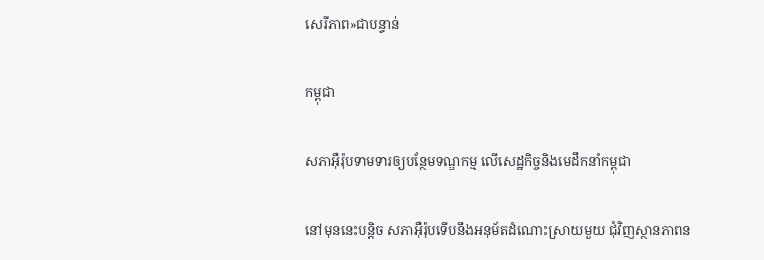សេរីភាព»ជាបន្ទាន់

កម្ពុជា

សភាអ៊ឺរ៉ុបទាមទារឲ្យបន្ថែមទណ្ឌកម្ម លើសេដ្ឋកិច្ចនិងមេដឹកនាំកម្ពុជា

នៅមុននេះបន្តិច សភាអ៊ឺរ៉ុបទើបនឹងអនុម័តដំណោះស្រាយមួយ ជុំវិញស្ថានភាពន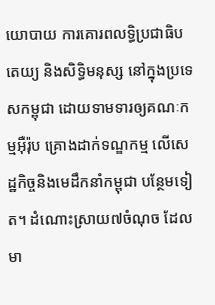យោបាយ ការគោរពលទ្ធិប្រជាធិបតេយ្យ និងសិទ្ធិមនុស្ស នៅក្នុងប្រទេសកម្ពុជា ដោយទាមទារឲ្យគណៈកម្មអ៊ឺរ៉ុប គ្រោងដាក់ទណ្ឌកម្ម លើសេដ្ឋកិច្ចនិងមេដឹកនាំកម្ពុជា បន្ថែមទៀត។ ដំណោះស្រាយ៧ចំណុច ដែលមា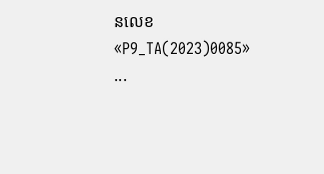នលេខ «P9_TA(2023)0085» ...